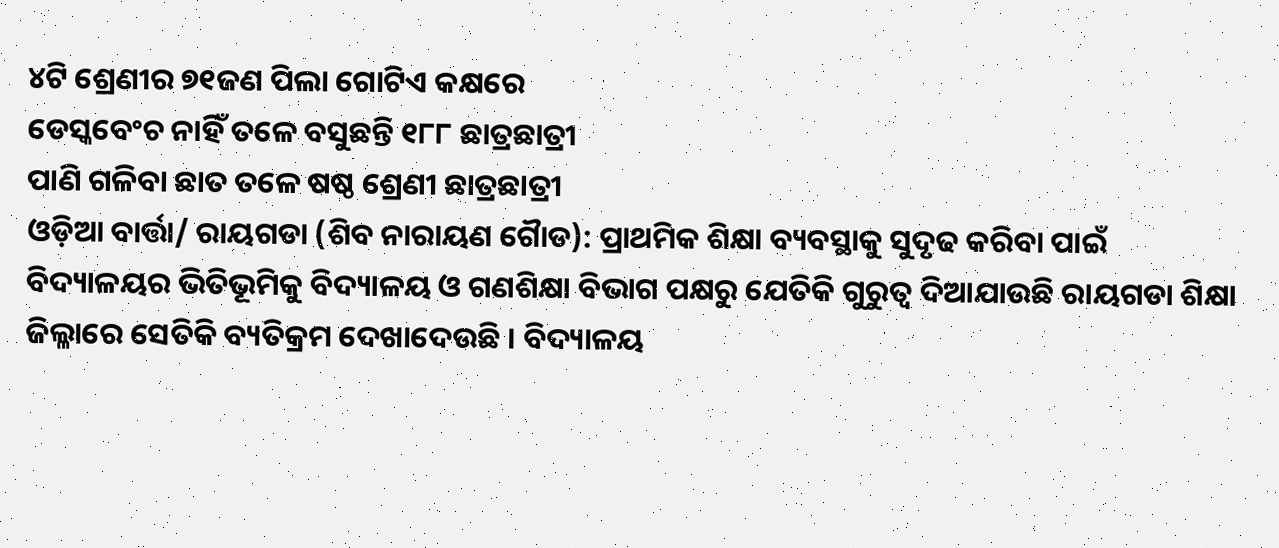୪ଟି ଶ୍ରେଣୀର ୭୧ଜଣ ପିଲା ଗୋଟିଏ କକ୍ଷରେ
ଡେସ୍କବେଂଚ ନାହିଁ ତଳେ ବସୁଛନ୍ତି ୧୮୮ ଛାତ୍ରଛାତ୍ରୀ
ପାଣି ଗଳିବା ଛାତ ତଳେ ଷଷ୍ଠ ଶ୍ରେଣୀ ଛାତ୍ରଛାତ୍ରୀ
ଓଡ଼ିଆ ବାର୍ତ୍ତା/ ରାୟଗଡା (ଶିବ ନାରାୟଣ ଗୈାଡ): ପ୍ରାଥମିକ ଶିକ୍ଷା ବ୍ୟବସ୍ଥାକୁ ସୁଦୃଢ କରିବା ପାଇଁ ବିଦ୍ୟାଳୟର ଭିତିଭୂମିକୁ ବିଦ୍ୟାଳୟ ଓ ଗଣଶିକ୍ଷା ବିଭାଗ ପକ୍ଷରୁ ଯେତିକି ଗୁରୁତ୍ୱ ଦିଆଯାଉଛି ରାୟଗଡା ଶିକ୍ଷା ଜିଲ୍ଳାରେ ସେତିକି ବ୍ୟତିକ୍ରମ ଦେଖାଦେଉଛି । ବିଦ୍ୟାଳୟ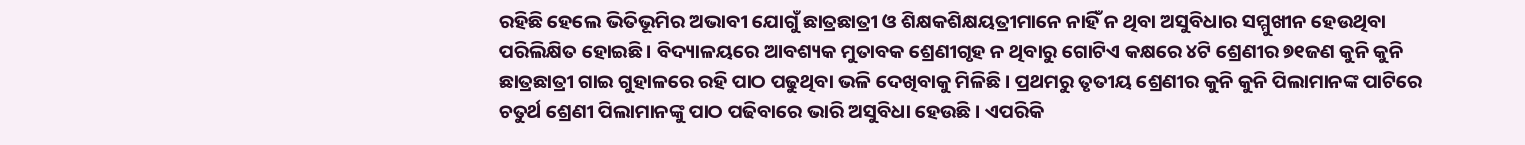ରହିଛି ହେଲେ ଭିତିଭୂମିର ଅଭାବୀ ଯୋଗୁଁ ଛାତ୍ରଛାତ୍ରୀ ଓ ଶିକ୍ଷକଶିକ୍ଷୟତ୍ରୀମାନେ ନାହିଁ ନ ଥିବା ଅସୁବିଧାର ସମ୍ମୁଖୀନ ହେଉଥିବା ପରିଲିକ୍ଷିତ ହୋଇଛି । ବିଦ୍ୟାଳୟରେ ଆବଶ୍ୟକ ମୁତାବକ ଶ୍ରେଣୀଗୃହ ନ ଥିବାରୁ ଗୋଟିଏ କକ୍ଷରେ ୪ଟି ଶ୍ରେଣୀର ୭୧ଜଣ କୁନି କୁନି ଛାତ୍ରଛାତ୍ରୀ ଗାଇ ଗୁହାଳରେ ରହି ପାଠ ପଢୁଥିବା ଭଳି ଦେଖିବାକୁ ମିଳିଛି । ପ୍ରଥମରୁ ତୃତୀୟ ଶ୍ରେଣୀର କୁନି କୁନି ପିଲାମାନଙ୍କ ପାଟିରେ ଚତୁର୍ଥ ଶ୍ରେଣୀ ପିଲାମାନଙ୍କୁ ପାଠ ପଢିବାରେ ଭାରି ଅସୁବିଧା ହେଉଛି । ଏପରିକି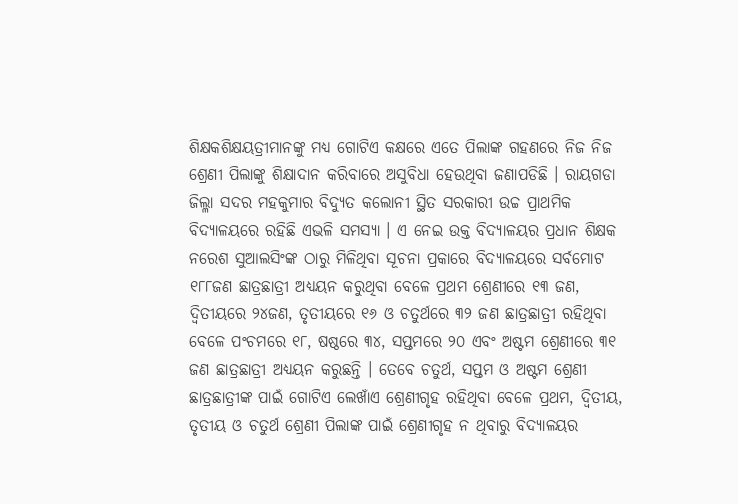ଶିକ୍ଷକଶିକ୍ଷୟତ୍ରୀମାନଙ୍କୁ ମଧ୍ୟ ଗୋଟିଏ କକ୍ଷରେ ଏତେ ପିଲାଙ୍କ ଗହଣରେ ନିଜ ନିଜ ଶ୍ରେଣୀ ପିଲାଙ୍କୁ ଶିକ୍ଷାଦାନ କରିବାରେ ଅସୁବିଧା ହେଉଥିବା ଜଣାପଡିଛି । ରାୟଗଡା ଜିଲ୍ଳା ସଦର ମହକୁମାର ବିଦ୍ୟୁତ କଲୋନୀ ସ୍ଥିତ ସରକାରୀ ଉଚ୍ଚ ପ୍ରାଥମିକ ବିଦ୍ୟାଳୟରେ ରହିଛି ଏଭଳି ସମସ୍ୟା । ଏ ନେଇ ଉକ୍ତ ବିଦ୍ୟାଳୟର ପ୍ରଧାନ ଶିକ୍ଷକ ନରେଶ ସୁଆଲସିଂଙ୍କ ଠାରୁ ମିଳିଥିବା ସୂଚନା ପ୍ରକାରେ ବିଦ୍ୟାଳୟରେ ସର୍ବମୋଟ ୧୮୮ଜଣ ଛାତ୍ରଛାତ୍ରୀ ଅଧ୍ୟୟନ କରୁଥିବା ବେଳେ ପ୍ରଥମ ଶ୍ରେଣୀରେ ୧୩ ଜଣ, ଦ୍ୱିତୀୟରେ ୨୪ଜଣ, ତୃତୀୟରେ ୧୬ ଓ ଚତୁର୍ଥରେ ୩୨ ଜଣ ଛାତ୍ରଛାତ୍ରୀ ରହିଥିବା ବେଳେ ପଂଚମରେ ୧୮, ଷଷ୍ଠରେ ୩୪, ସପ୍ତମରେ ୨୦ ଏବଂ ଅଷ୍ଟମ ଶ୍ରେଣୀରେ ୩୧ ଜଣ ଛାତ୍ରଛାତ୍ରୀ ଅଧ୍ୟୟନ କରୁଛନ୍ତି । ତେବେ ଚତୁର୍ଥ, ସପ୍ତମ ଓ ଅଷ୍ଟମ ଶ୍ରେଣୀ ଛାତ୍ରଛାତ୍ରୀଙ୍କ ପାଇଁ ଗୋଟିଏ ଲେଖାଁଏ ଶ୍ରେଣୀଗୃହ ରହିଥିବା ବେଳେ ପ୍ରଥମ, ଦ୍ୱିତୀୟ, ତୃତୀୟ ଓ ଚତୁର୍ଥ ଶ୍ରେଣୀ ପିଲାଙ୍କ ପାଇଁ ଶ୍ରେଣୀଗୃହ ନ ଥିବାରୁ ବିଦ୍ୟାଳୟର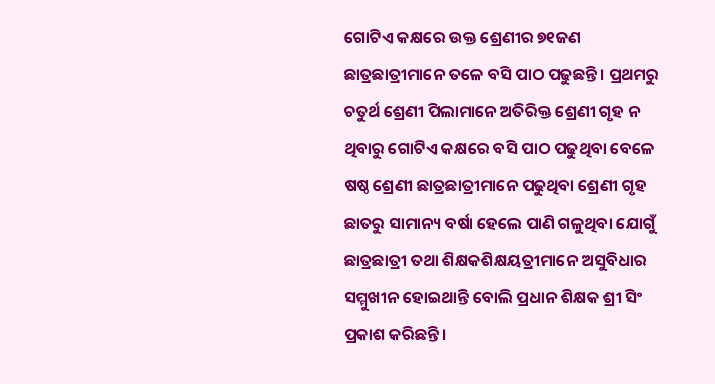ଗୋଟିଏ କକ୍ଷରେ ଉକ୍ତ ଶ୍ରେଣୀର ୭୧ଜଣ ଛାତ୍ରଛାତ୍ରୀମାନେ ତଳେ ବସି ପାଠ ପଢୁଛନ୍ତି । ପ୍ରଥମରୁ ଚତୁର୍ଥ ଶ୍ରେଣୀ ପିଲାମାନେ ଅତିରିକ୍ତ ଶ୍ରେଣୀ ଗୃହ ନ ଥିବାରୁ ଗୋଟିଏ କକ୍ଷରେ ବସି ପାଠ ପଢୁଥିବା ବେଳେ ଷଷ୍ଠ ଶ୍ରେଣୀ ଛାତ୍ରଛାତ୍ରୀମାନେ ପଢୁଥିବା ଶ୍ରେଣୀ ଗୃହ ଛାତରୁ ସାମାନ୍ୟ ବର୍ଷା ହେଲେ ପାଣି ଗଳୁଥିବା ଯୋଗୁଁ ଛାତ୍ରଛାତ୍ରୀ ତଥା ଶିକ୍ଷକଶିକ୍ଷୟତ୍ରୀମାନେ ଅସୁବିଧାର ସମ୍ମୁଖୀନ ହୋଇଥାନ୍ତି ବୋଲି ପ୍ରଧାନ ଶିକ୍ଷକ ଶ୍ରୀ ସିଂ ପ୍ରକାଶ କରିଛନ୍ତି ।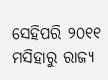ସେହିପରି ୨୦୧୧ ମସିହାରୁ ରାଜ୍ୟ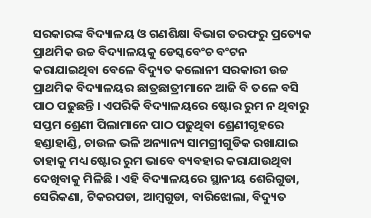ସରକାରଙ୍କ ବିଦ୍ୟାଳୟ ଓ ଗଣଶିକ୍ଷା ବିଭାଗ ତରଫରୁ ପ୍ରତ୍ୟେକ ପ୍ରାଥମିକ ଉଚ୍ଚ ବିଦ୍ୟାଳୟକୁ ଡେସ୍କବେଂଚ ବଂଟନ କରାଯାଇଥିବା ବେଳେ ବିଦ୍ୟୁତ କଲୋନୀ ସରକାରୀ ଉଚ୍ଚ ପ୍ରାଥମିକ ବିଦ୍ୟାଳୟର ଛାତ୍ରଛାତ୍ରୀମାନେ ଆଜି ବି ତଳେ ବସି ପାଠ ପଢୁଛନ୍ତି । ଏପରିକି ବିଦ୍ୟାଳୟରେ ଷ୍ଟୋର ରୁମ ନ ଥିବାରୁ ସପ୍ତମ ଶ୍ରେଣୀ ପିଲାମାନେ ପାଠ ପଢୁଥିବା ଶ୍ରେଣୀଗୃହରେ ହଣ୍ଡାହାଣ୍ଡି, ଚାଉଳ ଭଳି ଅନ୍ୟାନ୍ୟ ସାମଗ୍ରୀଗୁଡିକ ରଖାଯାଇ ତାହାକୁ ମଧ୍ୟ ଷ୍ଟୋର ରୁମ ଭାବେ ବ୍ୟବହାର କରାଯାଉଥିବା ଦେଖିବାକୁ ମିଳିଛି । ଏହି ବିଦ୍ୟାଳୟରେ ସ୍ଥାନୀୟ ଶେରିଗୁଡା, ସେରିକଣା, ଟିକରପଡା, ଆମ୍ବଗୁଡା, ବାରିଝୋଲା, ବିଦ୍ୟୁତ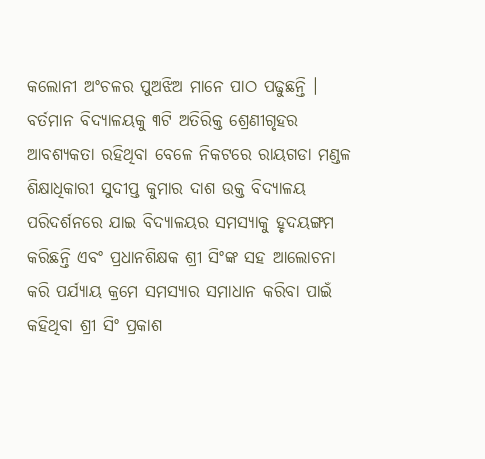କଲୋନୀ ଅଂଚଳର ପୁଅଝିଅ ମାନେ ପାଠ ପଢୁଛନ୍ତି । ବର୍ତମାନ ବିଦ୍ୟାଳୟକୁ ୩ଟି ଅତିରିକ୍ତ ଶ୍ରେଣୀଗୃହର ଆବଶ୍ୟକତା ରହିଥିବା ବେଳେ ନିକଟରେ ରାୟଗଡା ମଣ୍ଡଳ ଶିକ୍ଷାଧିକାରୀ ସୁଦୀପ୍ତ କୁମାର ଦାଶ ଉକ୍ତ ବିଦ୍ୟାଳୟ ପରିଦର୍ଶନରେ ଯାଇ ବିଦ୍ୟାଳୟର ସମସ୍ୟାକୁ ହୃଦୟଙ୍ଗମ କରିଛନ୍ତି ଏବଂ ପ୍ରଧାନଶିକ୍ଷକ ଶ୍ରୀ ସିଂଙ୍କ ସହ ଆଲୋଚନା କରି ପର୍ଯ୍ୟାୟ କ୍ରମେ ସମସ୍ୟାର ସମାଧାନ କରିବା ପାଇଁ କହିଥିବା ଶ୍ରୀ ସିଂ ପ୍ରକାଶ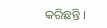କରିଛନ୍ତି ।